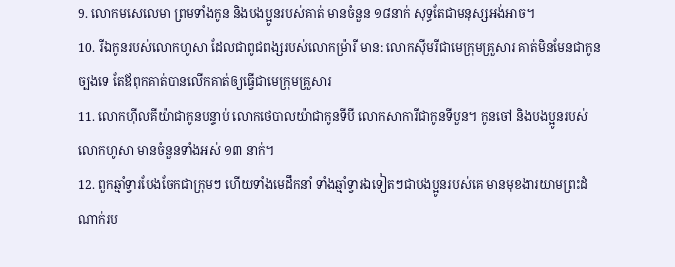9. លោកមសេលេមា ព្រមទាំងកូន និងបងប្អូនរបស់គាត់ មានចំនួន ១៨នាក់ សុទ្ធតែជាមនុស្សអង់អាច។
10. រីឯកូនរបស់លោកហូសា ដែលជាពូជពង្សរបស់លោកម៉្រារី មាន: លោកស៊ីមរីជាមេក្រុមគ្រួសារ គាត់មិនមែនជាកូនច្បងទេ តែឪពុកគាត់បានលើកគាត់ឲ្យធ្វើជាមេក្រុមគ្រួសារ
11. លោកហ៊ីលគីយ៉ាជាកូនបន្ទាប់ លោកថេបាលយ៉ាជាកូនទីបី លោកសាការីជាកូនទីបួន។ កូនចៅ និងបងប្អូនរបស់លោកហូសា មានចំនួនទាំងអស់ ១៣ នាក់។
12. ពួកឆ្មាំទ្វារបែងចែកជាក្រុមៗ ហើយទាំងមេដឹកនាំ ទាំងឆ្មាំទ្វារឯទៀតៗជាបងប្អូនរបស់គេ មានមុខងារយាមព្រះដំណាក់រប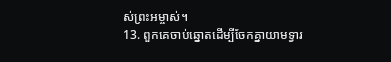ស់ព្រះអម្ចាស់។
13. ពួកគេចាប់ឆ្នោតដើម្បីចែកគ្នាយាមទ្វារ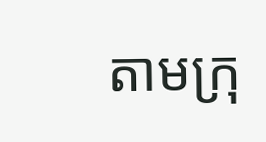តាមក្រុ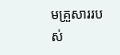មគ្រួសាររបស់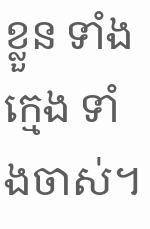ខ្លួន ទាំងក្មេង ទាំងចាស់។